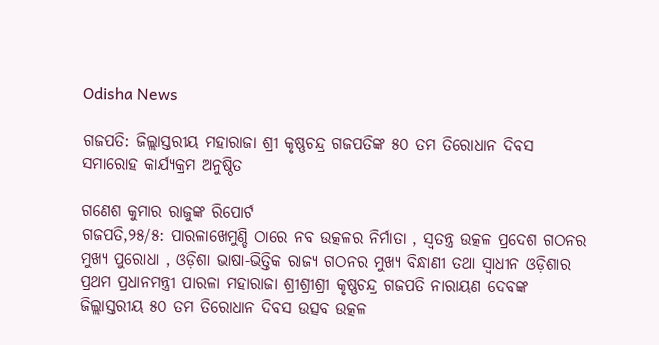Odisha News

ଗଜପତି: ଜିଲ୍ଲାସ୍ତରୀୟ ମହାରାଜା ଶ୍ରୀ କୃଷ୍ଣଚନ୍ଦ୍ର ଗଜପତିଙ୍କ ୫୦ ତମ ତିରୋଧାନ ଦିବସ ସମାରୋହ କାର୍ଯ୍ୟକ୍ରମ ଅନୁଷ୍ଠିତ

ଗଣେଶ କୁମାର ରାଜୁଙ୍କ ରିପୋର୍ଟ
ଗଜପତି,୨୫/୫: ପାରଳାଖେମୁଣ୍ଡି ଠାରେ ନବ ଉତ୍କଳର ନିର୍ମାତା , ସ୍ଵତନ୍ତ୍ର ଉତ୍କଳ ପ୍ରଦେଶ ଗଠନର ମୁଖ୍ୟ ପୁରୋଧା , ଓଡ଼ିଶା ଭାଷା-ଭିତ୍ତିକ ରାଜ୍ୟ ଗଠନର ମୁଖ୍ୟ ବିନ୍ଧାଣୀ ତଥା ସ୍ଵାଧୀନ ଓଡ଼ିଶାର ପ୍ରଥମ ପ୍ରଧାନମନ୍ତ୍ରୀ ପାରଳା ମହାରାଜା ଶ୍ରୀଶ୍ରୀଶ୍ରୀ କୃଷ୍ଣଚନ୍ଦ୍ର ଗଜପତି ନାରାୟଣ ଦେବଙ୍କ ଜିଲ୍ଲାସ୍ତରୀୟ ୫୦ ତମ ତିରୋଧାନ ଦିବସ ଉତ୍ସବ ଉତ୍କଳ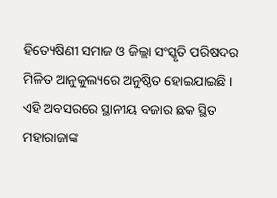ହିତ୍ୟେଷିଣୀ ସମାଜ ଓ ଜିଲ୍ଲା ସଂସ୍କୃତି ପରିଷଦର ମିଳିତ ଆନୁକୁଲ୍ୟରେ ଅନୁଷ୍ଠିତ ହୋଇଯାଇଛି ।
ଏହି ଅବସରରେ ସ୍ଥାନୀୟ ବଜାର ଛକ ସ୍ଥିତ ମହାରାଜାଙ୍କ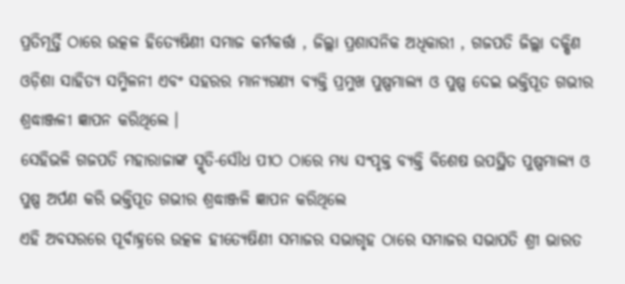ପ୍ରତିମୂର୍ତ୍ତି ଠାରେ ଉତ୍କଳ ହିତ୍ୟେଷିଣୀ ସମାଜ କର୍ମକର୍ତ୍ତା , ଜିଲ୍ଲା ପ୍ରଶାସନିକ ଅଧିକାରୀ , ଗଜପତି ଜିଲ୍ଲା ଦକ୍ଷିଣ ଓଡ଼ିଶା ସାହିତ୍ୟ ସମ୍ମିଳନୀ ଏବଂ ସହରର ମାନ୍ୟଗଣ୍ୟ ବ୍ୟକ୍ତି ପ୍ରମୁଖ ପୁଷ୍ପମାଲ୍ୟ ଓ ପୁଷ୍ପ ଦେଇ ଭକ୍ତିପୂତ ଗଭୀର ଶ୍ରଦ୍ଧାଞ୍ଜଳୀ ଜ୍ଞାପନ କରିଥିଲେ ।
ସେହିଭଳି ଗଜପତି ମହାରାଜାଙ୍କ ସ୍ମୃତି-ସୌଧ ପୀଠ ଠାରେ ମଧ୍ୟ ସଂପୃକ୍ତ ବ୍ୟକ୍ତି ବିଶେଷ ଉପସ୍ଥିତ ପୁଷ୍ପମାଲ୍ୟ ଓ ପୁଷ୍ପ ଅର୍ପଣ କରି ଭକ୍ତିପୂତ ଗଭୀର ଶ୍ରଦ୍ଧାଞ୍ଜଳି ଜ୍ଞାପନ କରିଥିଲେ
ଏହି ଅବସରରେ ପୂର୍ବାହ୍ନରେ ଉତ୍କଳ ହୀତ୍ୟେଷିଣୀ ସମାଜର ସଭାଗୃହ ଠାରେ ସମାଜର ସଭାପତି ଶ୍ରୀ ଭାରତ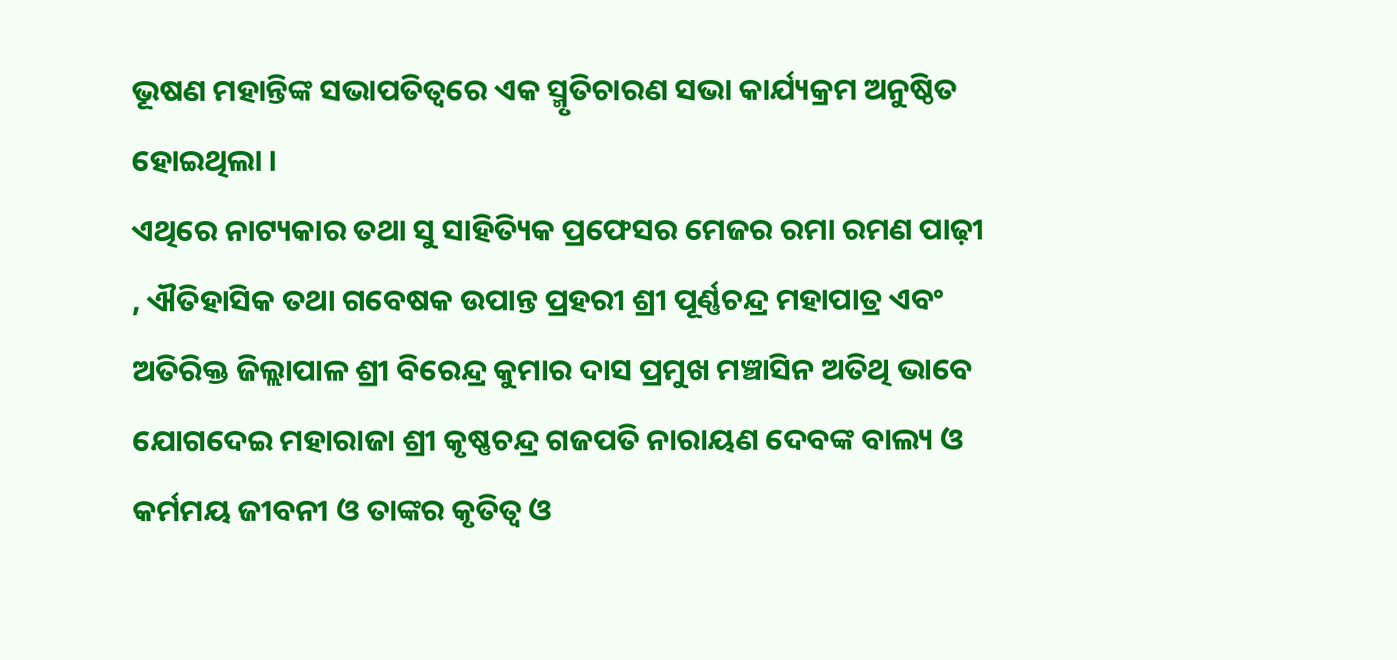ଭୂଷଣ ମହାନ୍ତିଙ୍କ ସଭାପତିତ୍ବରେ ଏକ ସ୍ମୃତିଚାରଣ ସଭା କାର୍ଯ୍ୟକ୍ରମ ଅନୁଷ୍ଠିତ ହୋଇଥିଲା ।
ଏଥିରେ ନାଟ୍ୟକାର ତଥା ସୁ ସାହିତ୍ୟିକ ପ୍ରଫେସର ମେଜର ରମା ରମଣ ପାଢ଼ୀ , ଐତିହାସିକ ତଥା ଗବେଷକ ଉପାନ୍ତ ପ୍ରହରୀ ଶ୍ରୀ ପୂର୍ଣ୍ଣଚନ୍ଦ୍ର ମହାପାତ୍ର ଏବଂ ଅତିରିକ୍ତ ଜିଲ୍ଲାପାଳ ଶ୍ରୀ ବିରେନ୍ଦ୍ର କୁମାର ଦାସ ପ୍ରମୁଖ ମଞ୍ଚାସିନ ଅତିଥି ଭାବେ ଯୋଗଦେଇ ମହାରାଜା ଶ୍ରୀ କୃଷ୍ଣଚନ୍ଦ୍ର ଗଜପତି ନାରାୟଣ ଦେବଙ୍କ ବାଲ୍ୟ ଓ କର୍ମମୟ ଜୀବନୀ ଓ ତାଙ୍କର କୃତିତ୍ଵ ଓ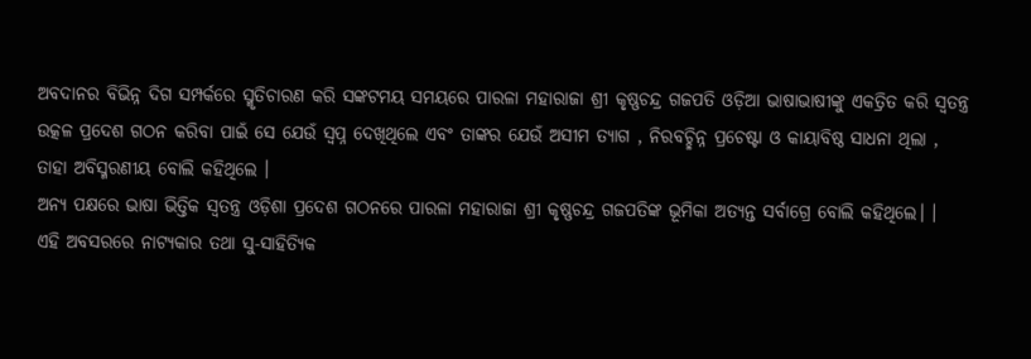ଅବଦାନର ବିଭିନ୍ନ ଦିଗ ସମ୍ପର୍କରେ ସ୍ମୃତିଚାରଣ କରି ସଙ୍କଟମୟ ସମୟରେ ପାରଳା ମହାରାଜା ଶ୍ରୀ କୃଷ୍ଣଚନ୍ଦ୍ର ଗଜପତି ଓଡ଼ିଆ ଭାଷାଭାଷୀଙ୍କୁ ଏକତ୍ରିତ କରି ସ୍ଵତନ୍ତ୍ର ଉତ୍କଳ ପ୍ରଦେଶ ଗଠନ କରିବା ପାଇଁ ସେ ଯେଉଁ ସ୍ବପ୍ନ ଦେଖିଥିଲେ ଏବଂ ତାଙ୍କର ଯେଉଁ ଅସୀମ ତ୍ୟାଗ , ନିରବଚ୍ଛିନ୍ନ ପ୍ରଚେଷ୍ଟା ଓ କାୟାବିଷ୍ଠ ସାଧନା ଥିଲା , ତାହା ଅବିସ୍ମରଣୀୟ ବୋଲି କହିଥିଲେ ।
ଅନ୍ୟ ପକ୍ଷରେ ଭାଷା ଭିତ୍ତିକ ସ୍ବତନ୍ତ୍ର ଓଡ଼ିଶା ପ୍ରଦେଶ ଗଠନରେ ପାରଳା ମହାରାଜା ଶ୍ରୀ କୃଷ୍ଣଚନ୍ଦ୍ର ଗଜପତିଙ୍କ ଭୂମିକା ଅତ୍ୟନ୍ତ ସର୍ବାଗ୍ରେ ବୋଲି କହିଥିଲେ। ।
ଏହି ଅବସରରେ ନାଟ୍ୟକାର ତଥା ସୁ-ସାହିତ୍ୟିକ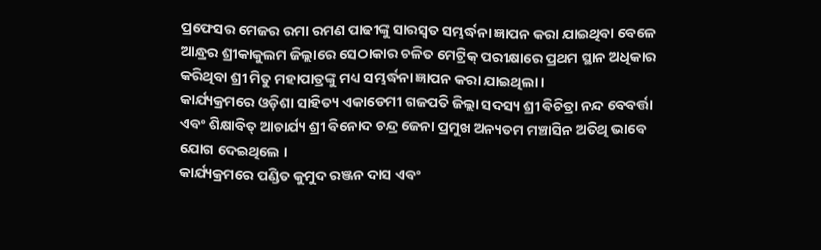ପ୍ରଫେସର ମେଜର ରମା ରମଣ ପାଢୀଙ୍କୁ ସାରସ୍ବତ ସମ୍ଭର୍ଦ୍ଧନା ଜ୍ଞାପନ କରା ଯାଇଥିବା ବେଳେ ଆନ୍ଧ୍ରର ଶ୍ରୀକାକୁଲମ ଜିଲ୍ଲାରେ ସେଠାକାର ଚଳିତ ମେଟ୍ରିକ୍ ପରୀକ୍ଷାରେ ପ୍ରଥମ ସ୍ଥାନ ଅଧିକାର କରିଥିବା ଶ୍ରୀ ମିତୁ ମହାପାତ୍ରଙ୍କୁ ମଧ୍ୟ ସମ୍ଭର୍ଦ୍ଧନା ଜ୍ଞାପନ କରା ଯାଇଥିଲା ।
କାର୍ଯ୍ୟକ୍ରମରେ ଓଡ଼ିଶା ସାହିତ୍ୟ ଏକାଡେମୀ ଗଜପତି ଜିଲ୍ଲା ସଦସ୍ୟ ଶ୍ରୀ ଵିଚିତ୍ରା ନନ୍ଦ ବେବର୍ତ୍ତା ଏବଂ ଶିକ୍ଷାବିତ୍ ଆଚାର୍ଯ୍ୟ ଶ୍ରୀ ବିନୋଦ ଚନ୍ଦ୍ର ଜେନା ପ୍ରମୁଖ ଅନ୍ୟତମ ମଞ୍ଚାସିନ ଅତିଥି ଭାବେ ଯୋଗ ଦେଇଥିଲେ ।
କାର୍ଯ୍ୟକ୍ରମରେ ପଣ୍ଡିତ କୁମୁଦ ରଞ୍ଜନ ଦାସ ଏବଂ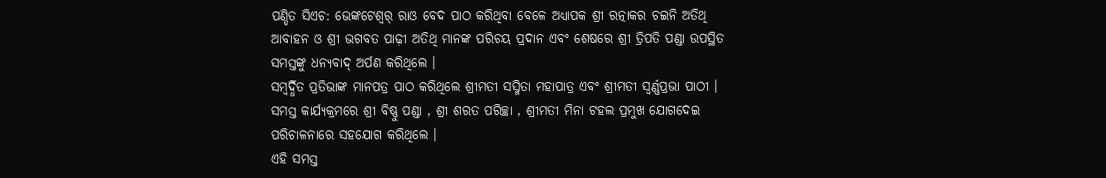ପଣ୍ଡିତ ସିଏଚ: ଭେଙ୍କଟେଶ୍ୱର୍ ରାଓ ବେଦ ପାଠ କରିଥିବା ବେଳେ ଅଧ୍ୟାପକ ଶ୍ରୀ ରତ୍ନାକର ଚଇନି ଅତିଥି ଆବାହନ ଓ ଶ୍ରୀ ଭଗବତ ପାଢ଼ୀ ଅତିଥି ମାନଙ୍କ ପରିଚୟ ପ୍ରଦାନ ଏବଂ ଶେଷରେ ଶ୍ରୀ ତ୍ରିପତି ପଣ୍ଡା ଉପସ୍ଥିତ ସମସ୍ତଙ୍କୁ ଧନ୍ୟବାଦ୍ ଅର୍ପଣ କରିଥିଲେ ।
ସମ୍ବର୍ଦ୍ଧିତ ପ୍ରତିଭାଙ୍କ ମାନପତ୍ର ପାଠ କରିଥିଲେ ଶ୍ରୀମତୀ ସସ୍ମିତା ମହାପାତ୍ର ଏବଂ ଶ୍ରୀମତୀ ସ୍ଵର୍ଣ୍ଣପ୍ରଭା ପାଠୀ । ସମସ୍ତ କାର୍ଯ୍ୟକ୍ରମରେ ଶ୍ରୀ ବିଷ୍ଣୁ ପଣ୍ଡା , ଶ୍ରୀ ଶରତ ପରିଚ୍ଛା , ଶ୍ରୀମତୀ ମିନା ଟହଲ ପ୍ରମୁଖ ଯୋଗଦେଇ ପରିଚାଳନାରେ ସହଯୋଗ କରିଥିଲେ ।
ଏହି ସମସ୍ତ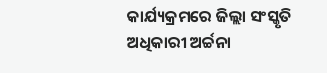କାର୍ଯ୍ୟକ୍ରମରେ ଜିଲ୍ଲା ସଂସ୍କୃତି ଅଧିକାରୀ ଅର୍ଚ୍ଚନା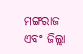ମଙ୍ଗରାଜ ଏବଂ ଜିଲ୍ଲା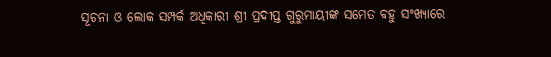ସୂଚନା ଓ ଲୋକ ସମ୍ପର୍କ ଅଧିକାରୀ ଶ୍ରୀ ପ୍ରଦୀପ୍ତ ଗୁରୁମାୟୀଙ୍କ ସମେତ ବହୁ ସଂଖ୍ୟାରେ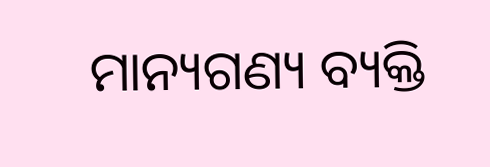ମାନ୍ୟଗଣ୍ୟ ବ୍ୟକ୍ତି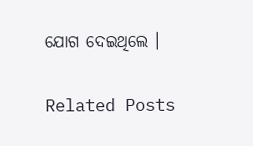ଯୋଗ ଦେଇଥିଲେ ।

Related Posts